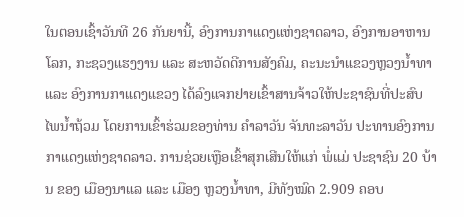ໃນຕອນເຊົ້າວັນທີ 26 ກັນຍານີ້, ອົງການກາແດງແຫ່ງຊາດລາວ, ອົງການອາຫານໂລກ, ກະຊວງແຮງງານ ແລະ ສະຫວັດດີການສັງຄົມ, ຄະນະນຳແຂວງຫຼວງນໍ້າທາ ແລະ ອົງການກາແດງແຂວງ ໄດ້ລົງແຈກຢາຍເຂົ້າສານຈ້າວໃຫ້ປະຊາຊົນທີ່ປະສົບໄພນໍ້າຖ້ວມ ໂດຍການເຂົ້າຮ່ວມຂອງທ່ານ ຄຳລາວັນ ຈັນທະລາວັນ ປະທານອົງການກາແດງແຫ່ງຊາດລາວ. ການຊ່ວຍເຫຼືອເຂົ້າສຸກເສີນໃຫ້ແກ່ ພໍ່ແມ່ ປະຊາຊົນ 20 ບ້ານ ຂອງ ເມືອງນາແລ ແລະ ເມືອງ ຫຼວງນໍ້າທາ, ມີທັງໝົດ 2.909 ຄອບ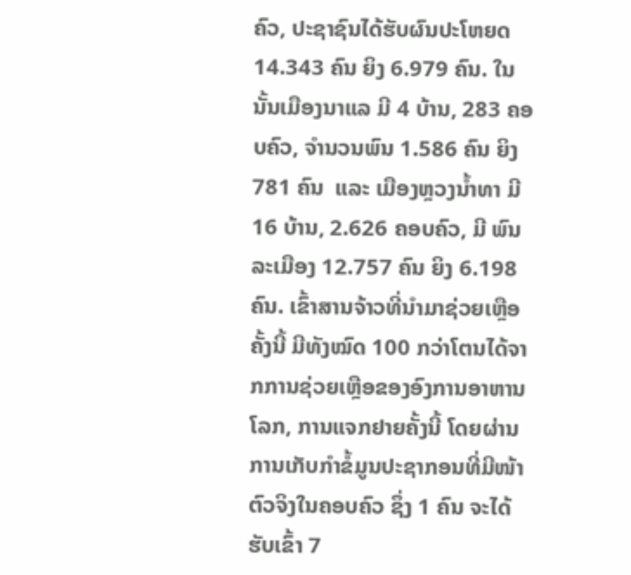ຄົວ, ປະຊາຊົນໄດ້ຮັບຜົນປະໂຫຍດ 14.343 ຄົນ ຍິງ 6.979 ຄົນ. ໃນນັ້ນເມືອງນາແລ ມີ 4 ບ້ານ, 283 ຄອບຄົວ, ຈໍານວນພົນ 1.586 ຄົນ ຍິງ 781 ຄົນ  ແລະ ເມືອງຫຼວງນໍ້າທາ ມີ 16 ບ້ານ, 2.626 ຄອບຄົວ, ມີ ພົນລະເມືອງ 12.757 ຄົນ ຍິງ 6.198 ຄົນ. ເຂົ້າສານຈ້າວທີ່ນຳມາຊ່ວຍເຫຼືອຄັ້ງນີ້ ມີທັງໝົດ 100 ກວ່າໂຕນໄດ້ຈາກການຊ່ວຍເຫຼືອຂອງອົງການອາຫານໂລກ, ການແຈກຢາຍຄັ້ງນີ້ ໂດຍຜ່ານການເກັບກຳຂໍ້ມູນປະຊາກອນທີ່ມີໜ້າຕົວຈິງໃນຄອບຄົວ ຊຶ່ງ 1 ຄົນ ຈະໄດ້ຮັບເຂົ້າ 7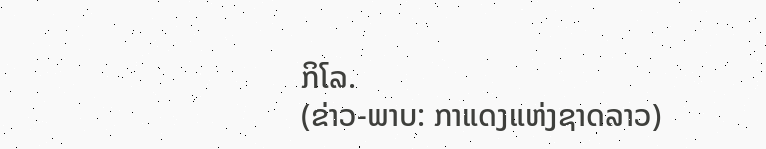ກິໂລ.
(ຂ່າວ-ພາບ: ກາແດງແຫ່ງຊາດລາວ)